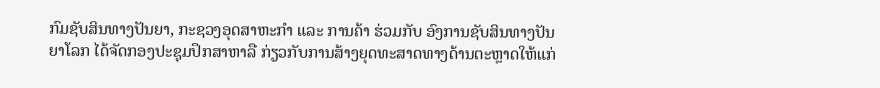ກົມຊັບສິນທາງປັນຍາ, ກະຊວງອຸດສາຫະກຳ ແລະ ການຄ້າ ຮ່ວມກັບ ອົງການຊັບສິນທາງປັນຍາໂລກ ໄດ້ຈັດກອງປະຊຸມປຶກສາຫາລື ກ່ຽວກັບການສ້າງຍຸດທະສາດທາງດ້ານຕະຫຼາດໃຫ້ແກ່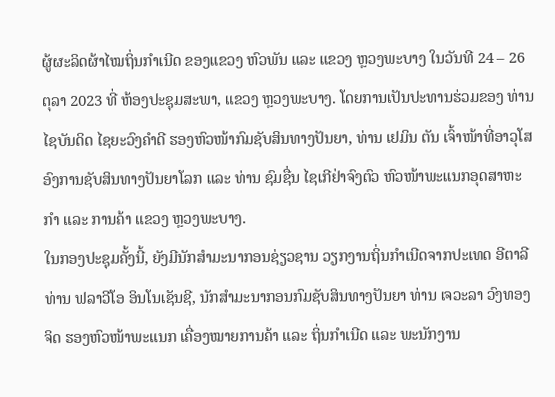ຜູ້ຜະລິດຜ້າໄໝຖິ່ນກຳເນີດ ຂອງແຂວງ ຫົວພັນ ແລະ ແຂວງ ຫຼວງພະບາງ ໃນວັນທີ 24 – 26 ຕຸລາ 2023 ທີ່ ຫ້ອງປະຊຸມສະພາ, ແຂວງ ຫຼວງພະບາງ. ໂດຍການເປັນປະທານຮ່ວມຂອງ ທ່ານ ໄຊບັນດິດ ໄຊຍະວົງຄຳດີ ຮອງຫົວໜ້າກົມຊັບສິນທາງປັນຍາ, ທ່ານ ເຢມິນ ຕັນ ເຈົ້າໜ້າທີ່ອາວຸໂສອົງການຊັບສິນທາງປັນຍາໂລກ ແລະ ທ່ານ ຊົມຊື່ນ ໄຊເກີຢ່າຈົງຕົວ ຫົວໜ້າພະແນກອຸດສາຫະກໍາ ແລະ ການຄ້າ ແຂວງ ຫຼວງພະບາງ.
ໃນກອງປະຊຸມຄັ້ງນີ້, ຍັງມີນັກສໍາມະນາກອນຊ່ຽວຊານ ວຽກງານຖິ່ນກຳເນີດຈາກປະເທດ ອີຕາລີ ທ່ານ ຟລາວີໂອ ອິນໂນເຊັນຊີ, ນັກສຳມະນາກອນກົມຊັບສິນທາງປັນຍາ ທ່ານ ເຈວະລາ ວົງທອງຈິດ ຮອງຫົວໜ້າພະແນກ ເຄື່ອງໝາຍການຄ້າ ແລະ ຖິ່ນກຳເນີດ ແລະ ພະນັກງານ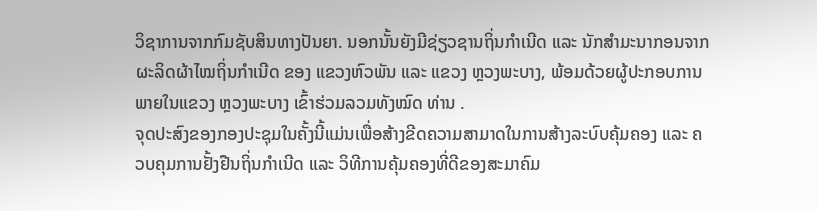ວິຊາການຈາກກົມຊັບສິນທາງປັນຍາ. ນອກນັ້ນຍັງມີຊ່ຽວຊານຖິ່ນກໍາເນີດ ແລະ ນັກສໍາມະນາກອນຈາກຜະລິດຜ້າໄໝຖິ່ນກຳເນີດ ຂອງ ແຂວງຫົວພັນ ແລະ ແຂວງ ຫຼວງພະບາງ, ພ້ອມດ້ວຍຜູ້ປະກອບການພາຍໃນແຂວງ ຫຼວງພະບາງ ເຂົ້າຮ່ວມລວມທັງໝົດ ທ່ານ .
ຈຸດປະສົງຂອງກອງປະຊຸມໃນຄັ້ງນີ້ແມ່ນເພື່ອສ້າງຂີດຄວາມສາມາດໃນການສ້າງລະບົບຄຸ້ມຄອງ ແລະ ຄວບຄຸມການຢັ້ງຢືນຖິ່ນກໍາເນີດ ແລະ ວິທີການຄຸ້ມຄອງທີ່ດີຂອງສະມາຄົມ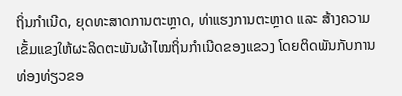ຖິ່ນກໍາເນີດ, ຍຸດທະສາດການຕະຫຼາດ, ທ່າແຮງການຕະຫຼາດ ແລະ ສ້າງຄວາມເຂັ້ມແຂງໃຫ້ຜະລິດຕະພັນຜ້າໄໝຖິ່ນກຳເນີດຂອງແຂວງ ໂດຍຕິດພັນກັບການທ່ອງທ່ຽວຂອ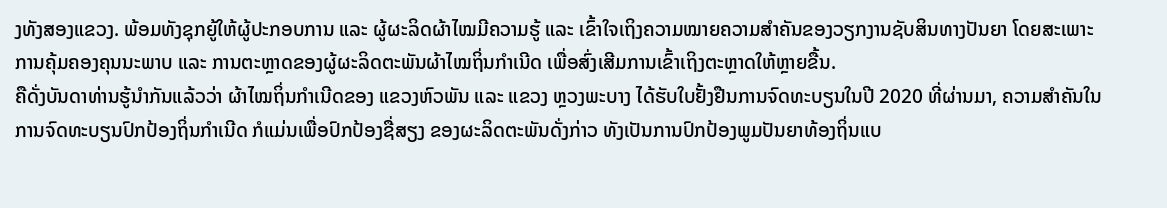ງທັງສອງແຂວງ. ພ້ອມທັງຊຸກຍູ້ໃຫ້ຜູ້ປະກອບການ ແລະ ຜູ້ຜະລິດຜ້າໄໝມີຄວາມຮູ້ ແລະ ເຂົ້າໃຈເຖິງຄວາມໝາຍຄວາມສໍາຄັນຂອງວຽກງານຊັບສິນທາງປັນຍາ ໂດຍສະເພາະການຄຸ້ມຄອງຄຸນນະພາບ ແລະ ການຕະຫຼາດຂອງຜູ້ຜະລິດຕະພັນຜ້າໄໝຖິ່ນກຳເນີດ ເພື່ອສົ່ງເສີມການເຂົ້າເຖິງຕະຫຼາດໃຫ້ຫຼາຍຂື້ນ.
ຄືດັ່ງບັນດາທ່ານຮູ້ນຳກັນແລ້ວວ່າ ຜ້າໄໝຖິ່ນກຳເນີດຂອງ ແຂວງຫົວພັນ ແລະ ແຂວງ ຫຼວງພະບາງ ໄດ້ຮັບໃບຢັ້ງຢືນການຈົດທະບຽນໃນປີ 2020 ທີ່ຜ່ານມາ, ຄວາມສຳຄັນໃນການຈົດທະບຽນປົກປ້ອງຖິ່ນກໍາເນີດ ກໍແມ່ນເພື່ອປົກປ້ອງຊື່ສຽງ ຂອງຜະລິດຕະພັນດັ່ງກ່າວ ທັງເປັນການປົກປ້ອງພູມປັນຍາທ້ອງຖິ່ນແບ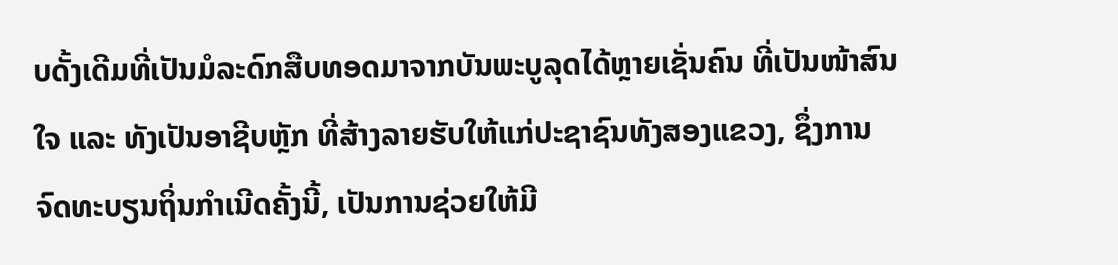ບດັ້ງເດີມທີ່ເປັນມໍລະດົກສືບທອດມາຈາກບັນພະບູລຸດໄດ້ຫຼາຍເຊັ່ນຄົນ ທີ່ເປັນໜ້າສົນໃຈ ແລະ ທັງເປັນອາຊີບຫຼັກ ທີ່ສ້າງລາຍຮັບໃຫ້ແກ່ປະຊາຊົນທັງສອງແຂວງ, ຊຶ່ງການຈົດທະບຽນຖິ່ນກໍາເນີດຄັ້ງນີ້, ເປັນການຊ່ວຍໃຫ້ມີ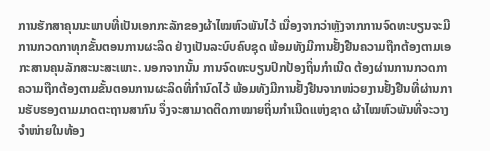ການຮັກສາຄຸນນະພາບທີ່ເປັນເອກກະລັກຂອງຜ້າໄໝຫົວພັນໄວ້ ເນື່ອງຈາກວ່າຫຼັງຈາກການຈົດທະບຽນຈະມີການກວດກາທຸກຂັ້ນຕອນການຜະລິດ ຢ່າງເປັນລະບົບຄົບຊຸດ ພ້ອມທັງມີການຢັ້ງຢືນຄວາມຖືກຕ້ອງຕາມເອກະສານຄຸນລັກສະນະສະເພາະ. ນອກຈາກນັ້ນ ການຈົດທະບຽນປົກປ້ອງຖິ່ນກໍາເນີດ ຕ້ອງຜ່ານການກວດກາຄວາມຖືກຕ້ອງຕາມຂັ້ນຕອນການຜະລິດທີ່ກໍານົດໄວ້ ພ້ອມທັງມີການຢັ້ງຢືນຈາກໜ່ວຍງານຢັ້ງຢືນທີ່ຜ່ານການຮັບຮອງຕາມມາດຕະຖານສາກົນ ຈຶ່ງຈະສາມາດຕິດກາໝາຍຖິ່ນກໍາເນີດແຫ່ງຊາດ ຜ້າໄໝຫົວພັນທີ່ຈະວາງຈໍາໜ່າຍໃນທ້ອງ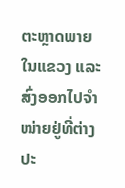ຕະຫຼາດພາຍໃນແຂວງ ແລະ ສົ່ງອອກໄປຈຳໜ່າຍຢູ່ທີ່ຕ່າງປະ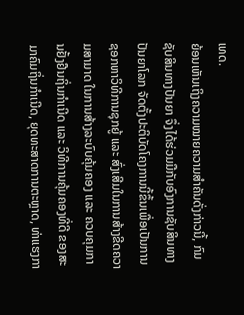ເທດ.
ຍ້ອນເຫັນເຖິງຄວາມໝາຍຄວາມສໍາຄັນດັ່ງກ່າວນີ້, ກົມຊັບສິນທາງປັນຍາ ຈຶ່ງໄດ້ຮ່ວມມືກັບອົງການຊັບສິນທາງປັນຍາໂລກ ຈັດຕັ້ງປະຕິບັດໂຄງການນີ້ຂຶ້ນເພື່ອເປັນການຊອກຫາວິທີການຊຸກຍູ້ ແລະ ສົ່ງເສີມໃນການສ້າງຂີດຄວາມສາມາດ ໃນການສ້າງລະບົບຄຸ້ມຄອງ ແລະ ຄວບຄຸມການຢັ້ງຢືນຖິ່ນກໍາເນີດ ແລະ ວິທີການຄຸ້ມຄອງທີ່ດີ ຂອງສະມາຄົມຖິ່ນກໍາເນີດ, ຍຸດທະສາດການຕະຫຼາດ, ທ່າແຮງກາ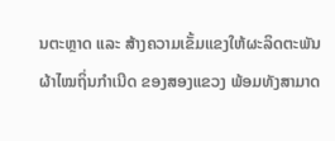ນຕະຫຼາດ ແລະ ສ້າງຄວາມເຂັ້ມແຂງໃຫ້ຜະລິດຕະພັນຜ້າໄໝຖິ່ນກຳເນີດ ຂອງສອງແຂວງ ພ້ອມທັງສາມາດ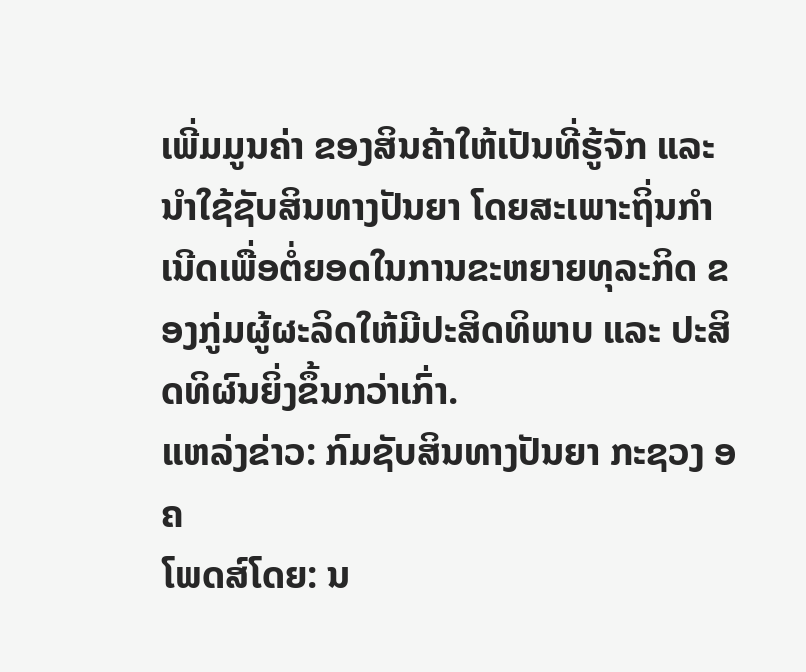ເພີ່ມມູນຄ່າ ຂອງສິນຄ້າໃຫ້ເປັນທີ່ຮູ້ຈັກ ແລະ ນໍາໃຊ້ຊັບສິນທາງປັນຍາ ໂດຍສະເພາະຖິ່ນກໍາເນີດເພື່ອຕໍ່ຍອດໃນການຂະຫຍາຍທຸລະກິດ ຂອງກູ່ມຜູ້ຜະລິດໃຫ້ມີປະສິດທິພາບ ແລະ ປະສິດທິຜົນຍິ່ງຂຶ້ນກວ່າເກົ່າ.
ແຫລ່ງຂ່າວ: ກົມຊັບສິນທາງປັນຍາ ກະຊວງ ອຄ
ໂພດສ໌ໂດຍ: ນ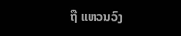ຖື ແຫວນວົງ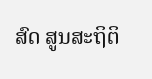ສົດ ສູນສະຖິຕິ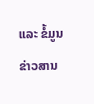ແລະ ຂໍ້ມູນຂ່າວສານ